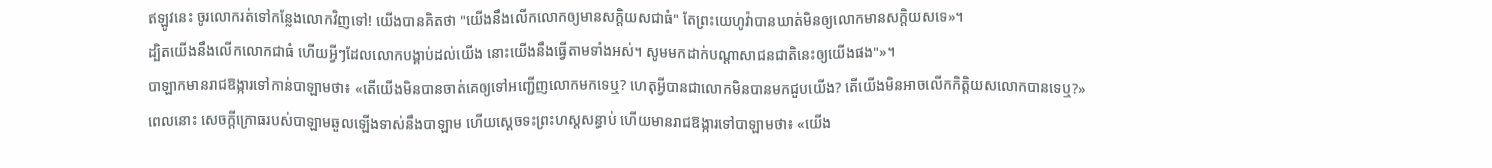ឥឡូវនេះ ចូរលោករត់ទៅកន្លែងលោកវិញទៅ! យើងបានគិតថា "យើងនឹងលើកលោកឲ្យមានសក្តិយសជាធំ" តែព្រះយេហូវ៉ាបានឃាត់មិនឲ្យលោកមានសក្តិយសទេ»។
ដ្បិតយើងនឹងលើកលោកជាធំ ហើយអ្វីៗដែលលោកបង្គាប់ដល់យើង នោះយើងនឹងធ្វើតាមទាំងអស់។ សូមមកដាក់បណ្ដាសាជនជាតិនេះឲ្យយើងផង"»។
បាឡាកមានរាជឱង្ការទៅកាន់បាឡាមថា៖ «តើយើងមិនបានចាត់គេឲ្យទៅអញ្ជើញលោកមកទេឬ? ហេតុអ្វីបានជាលោកមិនបានមកជួបយើង? តើយើងមិនអាចលើកកិត្តិយសលោកបានទេឬ?»
ពេលនោះ សេចក្ដីក្រោធរបស់បាឡាមឆួលឡើងទាស់នឹងបាឡាម ហើយស្ដេចទះព្រះហស្តសន្ធាប់ ហើយមានរាជឱង្ការទៅបាឡាមថា៖ «យើង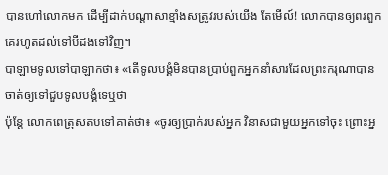បានហៅលោកមក ដើម្បីដាក់បណ្ដាសាខ្មាំងសត្រូវរបស់យើង តែមើល៍! លោកបានឲ្យពរពួកគេរហូតដល់ទៅបីដងទៅវិញ។
បាឡាមទូលទៅបាឡាកថា៖ «តើទូលបង្គំមិនបានប្រាប់ពួកអ្នកនាំសារដែលព្រះករុណាបានចាត់ឲ្យទៅជួបទូលបង្គំទេឬថា
ប៉ុន្តែ លោកពេត្រុសតបទៅគាត់ថា៖ «ចូរឲ្យប្រាក់របស់អ្នក វិនាសជាមួយអ្នកទៅចុះ ព្រោះអ្ន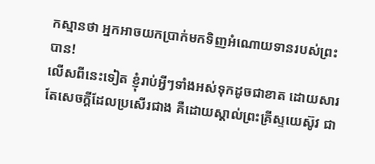កស្មានថា អ្នកអាចយកប្រាក់មកទិញអំណោយទានរបស់ព្រះបាន!
លើសពីនេះទៀត ខ្ញុំរាប់អ្វីៗទាំងអស់ទុកដូចជាខាត ដោយសារតែសេចក្ដីដែលប្រសើរជាង គឺដោយស្គាល់ព្រះគ្រីស្ទយេស៊ូវ ជា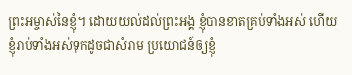ព្រះអម្ចាស់នៃខ្ញុំ។ ដោយយល់ដល់ព្រះអង្គ ខ្ញុំបានខាតគ្រប់ទាំងអស់ ហើយខ្ញុំរាប់ទាំងអស់ទុកដូចជាសំរាម ប្រយោជន៍ឲ្យខ្ញុំ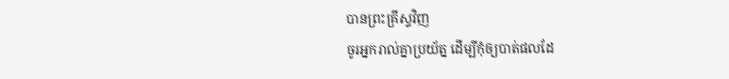បានព្រះគ្រីស្ទវិញ
ចូរអ្នករាល់គ្នាប្រយ័ត្ន ដើម្បីកុំឲ្យបាត់ផលដែ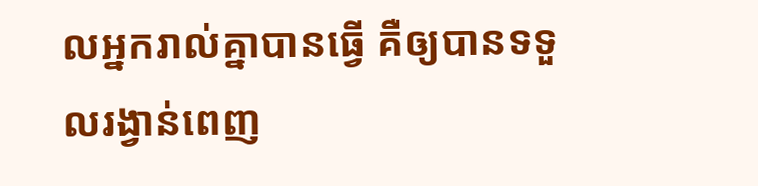លអ្នករាល់គ្នាបានធ្វើ គឺឲ្យបានទទួលរង្វាន់ពេញ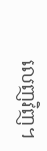លេញវិញ។